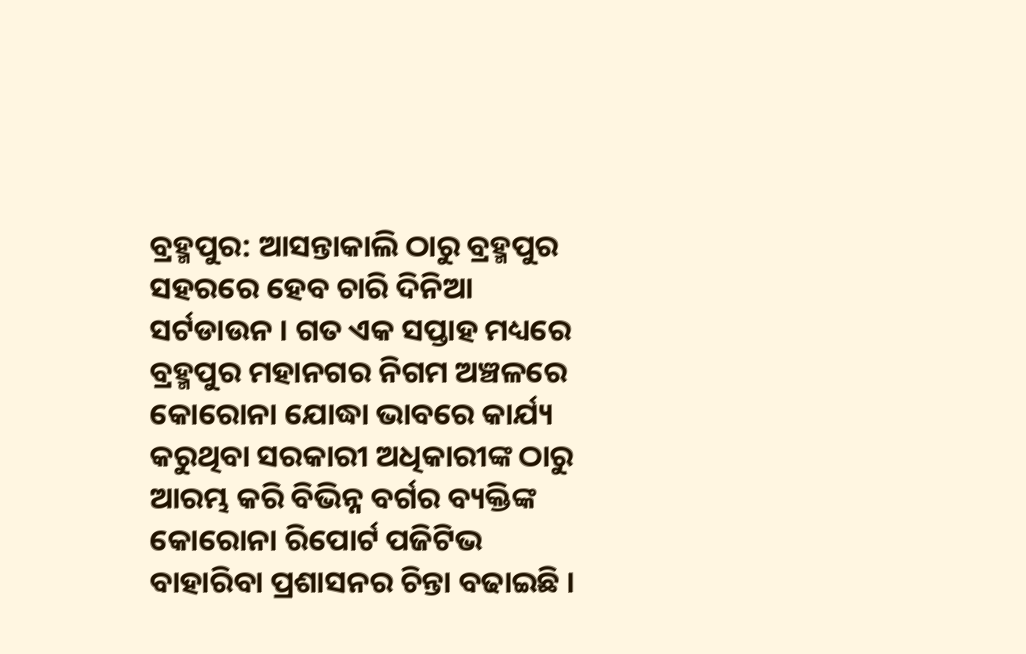ବ୍ରହ୍ମପୁର: ଆସନ୍ତାକାଲି ଠାରୁ ବ୍ରହ୍ମପୁର ସହରରେ ହେବ ଚାରି ଦିନିଆ ସର୍ଟଡାଉନ । ଗତ ଏକ ସପ୍ତାହ ମଧ୍ୟରେ ବ୍ରହ୍ମପୁର ମହାନଗର ନିଗମ ଅଞ୍ଚଳରେ କୋରୋନା ଯୋଦ୍ଧା ଭାବରେ କାର୍ଯ୍ୟ କରୁଥିବା ସରକାରୀ ଅଧିକାରୀଙ୍କ ଠାରୁ ଆରମ୍ଭ କରି ବିଭିନ୍ନ ବର୍ଗର ବ୍ୟକ୍ତିଙ୍କ କୋରୋନା ରିପୋର୍ଟ ପଜିଟିଭ ବାହାରିବା ପ୍ରଶାସନର ଚିନ୍ତା ବଢାଇଛି ।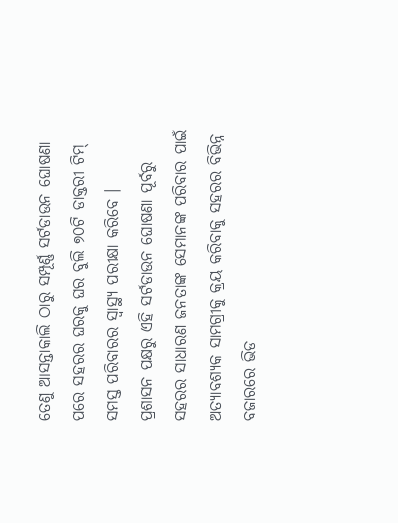ତେଣୁ ଆସନ୍ତାକାଲି ଠାରୁ ସମ୍ପୂର୍ଣ୍ଣ ସର୍ଟଡାଉନ ଘୋଷଣା ପରେ ସହରର ଘରକୁ ଘର ବୁଲି ୭୦ଟି ଡାକ୍ତରୀ ଟିମ୍ ସମସ୍ତ ପରିବାରର ସ୍ବାସ୍ଥ୍ୟ ପରୀକ୍ଷା କରିବେ ।
ପ୍ରଶାସନ ପକ୍ଷରୁ ଏହି ସର୍ଟଡାଉନ ଘୋଷଣା ପୂର୍ବରୁ ସହରର ସାଧାରଣ ଜନତାଙ୍କ ସେମାନଙ୍କ ପରିବାର ପାଇଁ ଅତ୍ୟାବଶ୍ୟକ ସାମଗ୍ରୀକୁ କ୍ରୟ କରିବାକୁ ସହରର ବିଭିନ୍ନ ବଜାରରେ ଭିଡ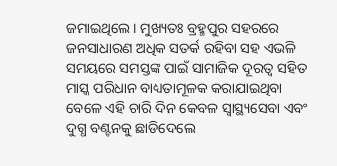ଜମାଇଥିଲେ । ମୁଖ୍ୟତଃ ବ୍ରହ୍ମପୁର ସହରରେ ଜନସାଧାରଣ ଅଧିକ ସତର୍କ ରହିବା ସହ ଏଭଳି ସମୟରେ ସମସ୍ତଙ୍କ ପାଇଁ ସାମାଜିକ ଦୂରତ୍ବ ସହିତ ମାସ୍କ ପରିଧାନ ବାଧ୍ୟତାମୂଳକ କରାଯାଇଥିବା ବେଳେ ଏହି ଚାରି ଦିନ କେବଳ ସ୍ବାସ୍ଥ୍ୟସେବା ଏବଂ ଦୁଗ୍ଧ ବଣ୍ଟନକୁ ଛାଡିଦେଲେ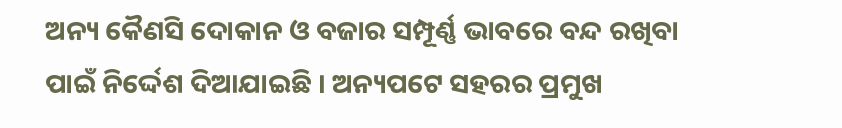ଅନ୍ୟ କୈଣସି ଦୋକାନ ଓ ବଜାର ସମ୍ପୂର୍ଣ୍ଣ ଭାବରେ ବନ୍ଦ ରଖିବା ପାଇଁ ନିର୍ଦ୍ଦେଶ ଦିଆଯାଇଛି । ଅନ୍ୟପଟେ ସହରର ପ୍ରମୁଖ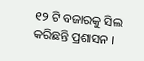୧୨ ଟି ବଜାରକୁ ସିଲ କରିଛନ୍ତି ପ୍ରଶାସନ ।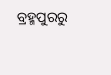ବ୍ରହ୍ମପୁରରୁ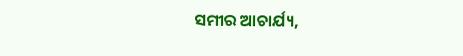ସମୀର ଆଚାର୍ଯ୍ୟ,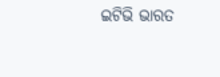ଇଟିଭି ଭାରତ